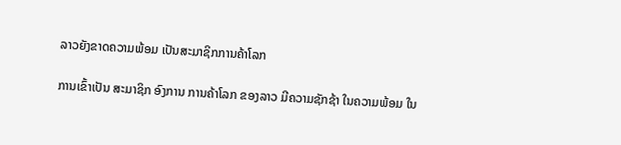ລາວຍັງຂາດຄວາມພ້ອມ ເປັນສະມາຊິກການຄ້າໂລກ

ການເຂົ້າເປັນ ສະມາຊິກ ອົງການ ການຄ້າໂລກ ຂອງລາວ ມີຄວາມຊັກຊ້າ ໃນຄວາມພ້ອມ ໃນ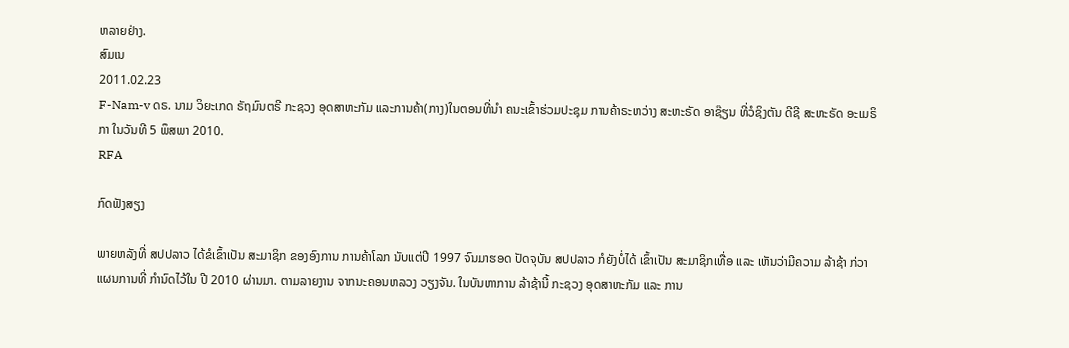ຫລາຍຢ່າງ.
ສົມເນ
2011.02.23
F-Nam-v ດຣ. ນາມ ວິຍະເກດ ຣັຖມົນຕຣີ ກະຊວງ ອຸດສາຫະກັມ ແລະການຄ້າ(ກາງ)ໃນຕອນທີ່ນໍາ ຄນະເຂົ້າຮ່ວມປະຊຸມ ການຄ້າຣະຫວ່າງ ສະຫະຣັດ ອາຊ໊ຽນ ທີ່ວໍຊິງຕັນ ດີຊີ ສະຫະຣັດ ອະເມຣິກາ ໃນວັນທີ 5 ພຶສພາ 2010.
RFA

ກົດຟັງສຽງ

ພາຍຫລັງທີ່ ສປປລາວ ໄດ້ຂໍເຂົ້າເປັນ ສະມາຊິກ ຂອງອົງການ ການຄ້າໂລກ ນັບແຕ່ປີ 1997 ຈົນມາຮອດ ປັດຈຸບັນ ສປປລາວ ກໍຍັງບໍ່ໄດ້ ເຂົ້າເປັນ ສະມາຊິກເທື່ອ ແລະ ເຫັນວ່າມີຄວາມ ລ້າຊ້າ ກ່ວາ ແຜນການທີ່ ກໍານົດໄວ້ໃນ ປີ 2010 ຜ່ານມາ. ຕາມລາຍງານ ຈາກນະຄອນຫລວງ ວຽງຈັນ. ໃນບັນຫາການ ລ້າຊ້ານີ້ ກະຊວງ ອຸດສາຫະກັມ ແລະ ການ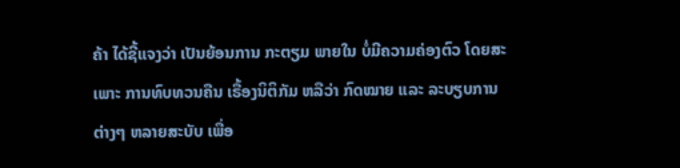ຄ້າ ໄດ້ຊີ້ແຈງວ່າ ເປັນຍ້ອນການ ກະຕຽມ ພາຍໃນ ບໍ່ມີຄວາມຄ່ອງຕົວ ໂດຍສະເພາະ ການທົບທວນຄືນ ເຣື້ອງນິຕິກັມ ຫລືວ່າ ກົດໝາຍ ແລະ ລະບຽບການຕ່າງໆ ຫລາຍສະບັບ ເພື່ອ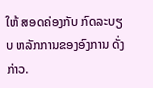ໃຫ້ ສອດຄ່ອງກັບ ກົດລະບຽບ ຫລັກການຂອງອົງການ ດັ່ງກ່າວ.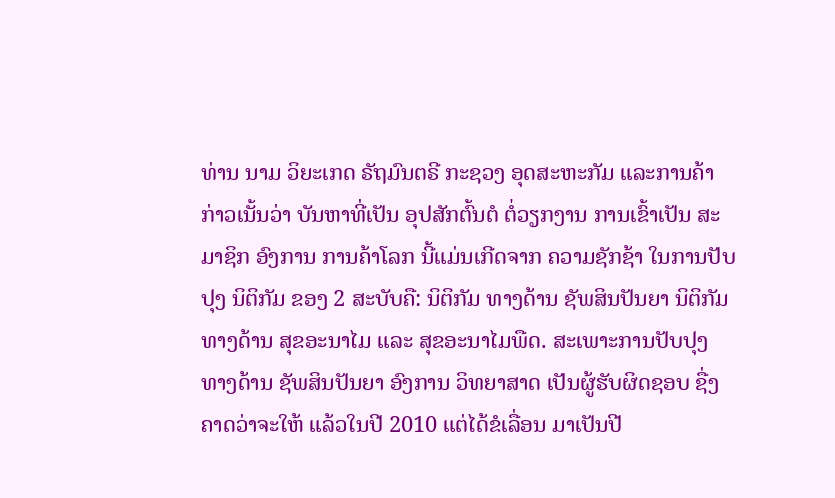ທ່ານ ນາມ ວິຍະເກດ ຣັຖມົນຕຣີ ກະຊວງ ອຸດສະຫະກັມ ແລະການຄ້າ ກ່າວເນັ້ນວ່າ ບັນຫາທີ່ເປັນ ອຸປສັກຕົ້ນຕໍ ຕໍ່ວຽກງານ ການເຂົ້າເປັນ ສະມາຊິກ ອົງການ ການຄ້າໂລກ ນີ້ແມ່ນເກີດຈາກ ຄວາມຊັກຊ້າ ໃນການປັບປຸງ ນິຕິກັມ ຂອງ 2 ສະບັບຄື: ນິຕິກັມ ທາງດ້ານ ຊັພສິນປັນຍາ ນິຕິກັມ ທາງດ້ານ ສຸຂອະນາໄມ ແລະ ສຸຂອະນາໄມພືດ. ສະເພາະການປັບປຸງ ທາງດ້ານ ຊັພສິນປັນຍາ ອົງການ ວິທຍາສາດ ເປັນຜູ້ຮັບຜິດຊອບ ຊື່ງຄາດວ່າຈະໃຫ້ ແລ້ວໃນປີ 2010 ແຕ່ໄດ້ຂໍເລື່ອນ ມາເປັນປີ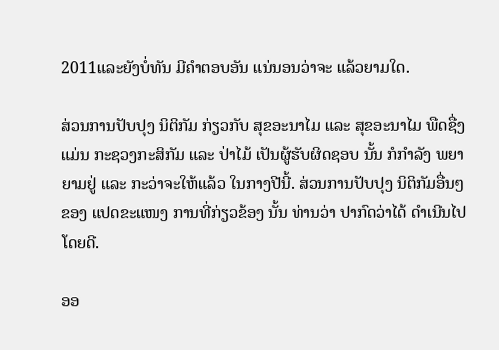2011ແລະຍັງບໍ່ທັນ ມີຄໍາຕອບອັນ ແນ່ນອນວ່າຈະ ແລ້ວຍາມໃດ.

ສ່ວນການປັບປຸງ ນິຕິກັມ ກ່ຽວກັບ ສຸຂອະນາໄມ ແລະ ສຸຂອະນາໄມ ພືດຊື່ງແມ່ນ ກະຊວງກະສິກັມ ແລະ ປ່າໄມ້ ເປັນຜູ້ຮັບຜິດຊອບ ນັ້ນ ກໍກໍາລັງ ພຍາຍາມຢູ່ ແລະ ກະວ່າຈະໃຫ້ແລ້ວ ໃນກາງປີນີ້. ສ່ວນການປັບປຸງ ນິຕິກັມອື່ນໆ ຂອງ ແປດຂະແໜງ ການທີ່ກ່ຽວຂ້ອງ ນັ້ນ ທ່ານວ່າ ປາກົດວ່າໄດ້ ດໍາເນີນໄປໂດຍດີ.

ອອ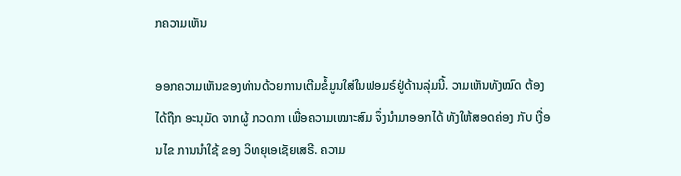ກຄວາມເຫັນ

ອອກຄວາມເຫັນຂອງທ່ານດ້ວຍການເຕີມຂໍ້ມູນໃສ່ໃນຟອມຣ໌ຢູ່ດ້ານລຸ່ມນີ້. ວາມເຫັນທັງໝົດ ຕ້ອງໄດ້ຖືກ ອະນຸມັດ ຈາກຜູ້ ກວດກາ ເພື່ອຄວາມເໝາະສົມ ຈຶ່ງນໍາມາອອກໄດ້ ທັງໃຫ້ສອດຄ່ອງ ກັບ ເງື່ອນໄຂ ການນຳໃຊ້ ຂອງ ວິທຍຸເອເຊັຍເສຣີ. ຄວາມ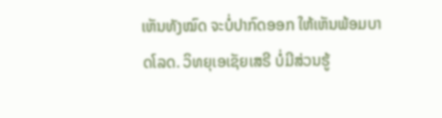ເຫັນທັງໝົດ ຈະບໍ່ປາກົດອອກ ໃຫ້ເຫັນພ້ອມບາດໂລດ. ວິທຍຸເອເຊັຍເສຣີ ບໍ່ມີສ່ວນຮູ້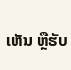ເຫັນ ຫຼືຮັບ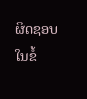ຜິດຊອບ ໃນຂໍ້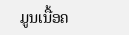ມູນເນື້ອຄ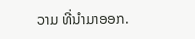ວາມ ທີ່ນໍາມາອອກ.